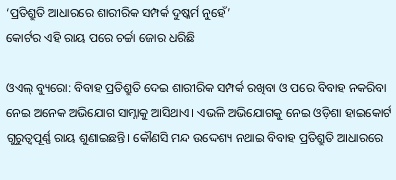‘ପ୍ରତିଶ୍ରୁତି ଆଧାରରେ ଶାରୀରିକ ସମ୍ପର୍କ ଦୁଷ୍କର୍ମ ନୁହେଁ’
କୋର୍ଟର ଏହି ରାୟ ପରେ ଚର୍ଚ୍ଚା ଜୋର ଧରିଛି

ଓଏଲ୍ ବ୍ୟୁରୋ: ବିବାହ ପ୍ରତିଶ୍ରୁତି ଦେଇ ଶାରୀରିକ ସମ୍ପର୍କ ରଖିବା ଓ ପରେ ବିବାହ ନକରିବା ନେଇ ଅନେକ ଅଭିଯୋଗ ସାମ୍ନାକୁ ଆସିଥାଏ। ଏଭଳି ଅଭିଯୋଗକୁ ନେଇ ଓଡ଼ିଶା ହାଇକୋର୍ଟ ଗୁରୁତ୍ୱପୂର୍ଣ୍ଣ ରାୟ ଶୁଣାଇଛନ୍ତି। କୌଣସି ମନ୍ଦ ଉଦ୍ଦେଶ୍ୟ ନଥାଇ ବିବାହ ପ୍ରତିଶ୍ରୁତି ଆଧାରରେ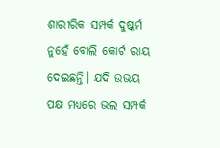ଶାରୀରିକ ସମ୍ପର୍କ ଦୁଷ୍କର୍ମ ନୁହେଁ ବୋଲି କୋର୍ଟ ରାୟ ଦେଇଛନ୍ତି। ଯଦି ଉଭୟ ପକ୍ଷ ମଧ୍ୟରେ ଭଲ ସମ୍ପର୍କ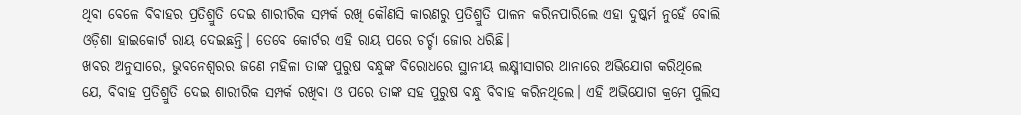ଥିବା ବେଳେ ବିବାହର ପ୍ରତିଶ୍ରୁତି ଦେଇ ଶାରୀରିକ ସମ୍ପର୍କ ରଖି କୌଣସି କାରଣରୁ ପ୍ରତିଶ୍ରୁତି ପାଳନ କରିନପାରିଲେ ଏହା ଦୁଷ୍କର୍ମ ନୁହେଁ ବୋଲି ଓଡ଼ିଶା ହାଇକୋର୍ଟ ରାୟ ଦେଇଛନ୍ତି। ତେବେ କୋର୍ଟର ଏହି ରାୟ ପରେ ଚର୍ଚ୍ଚା ଜୋର ଧରିଛି।
ଖବର ଅନୁସାରେ, ଭୁବନେଶ୍ୱରର ଜଣେ ମହିଳା ତାଙ୍କ ପୁରୁଷ ବନ୍ଧୁଙ୍କ ବିରୋଧରେ ସ୍ଥାନୀୟ ଲକ୍ଷ୍ମୀସାଗର ଥାନାରେ ଅଭିଯୋଗ କରିଥିଲେ ଯେ, ବିବାହ ପ୍ରତିଶ୍ରୁତି ଦେଇ ଶାରୀରିକ ସମ୍ପର୍କ ରଖିବା ଓ ପରେ ତାଙ୍କ ସହ ପୁରୁଷ ବନ୍ଧୁ ବିବାହ କରିନଥିଲେ। ଏହି ଅଭିଯୋଗ କ୍ରମେ ପୁଲିସ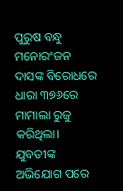ପୁରୁଷ ବନ୍ଧୁ ମନୋରଂଜନ ଦାସଙ୍କ ବିରୋଧରେ ଧାରା ୩୭୬ରେ ମାମାଲା ରୁଜୁ କରିଥିଲା।
ଯୁବତୀଙ୍କ ଅଭିଯୋଗ ପରେ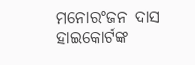ମନୋରଂଜନ ଦାସ ହାଇକୋର୍ଟଙ୍କ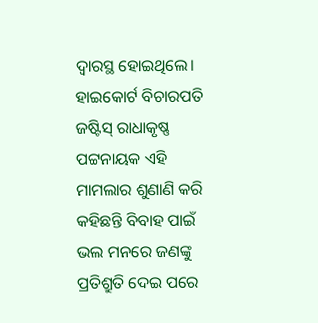ଦ୍ୱାରସ୍ଥ ହୋଇଥିଲେ। ହାଇକୋର୍ଟ ବିଚାରପତି ଜଷ୍ଟିସ୍ ରାଧାକୃଷ୍ଣ ପଟ୍ଟନାୟକ ଏହି ମାମଲାର ଶୁଣାଣି କରି କହିଛନ୍ତି ବିବାହ ପାଇଁ ଭଲ ମନରେ ଜଣଙ୍କୁ ପ୍ରତିଶ୍ରୁତି ଦେଇ ପରେ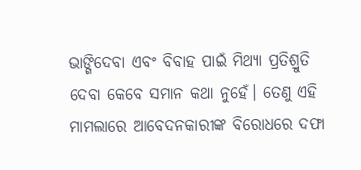ଭାଙ୍ଗିଦେବା ଏବଂ ବିବାହ ପାଇଁ ମିଥ୍ୟା ପ୍ରତିଶ୍ରୁତି ଦେବା କେବେ ସମାନ କଥା ନୁହେଁ। ତେଣୁ ଏହି ମାମଲାରେ ଆବେଦନକାରୀଙ୍କ ବିରୋଧରେ ଦଫା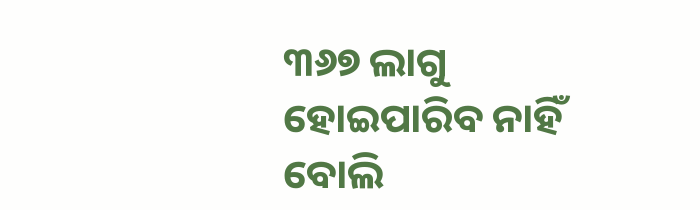୩୬୭ ଲାଗୁ ହୋଇପାରିବ ନାହିଁ ବୋଲି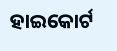ହାଇକୋର୍ଟ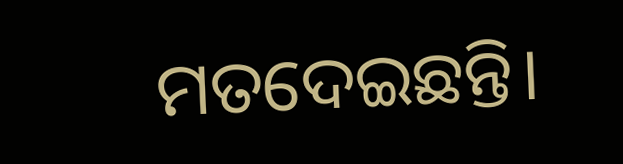ମତଦେଇଛନ୍ତି।